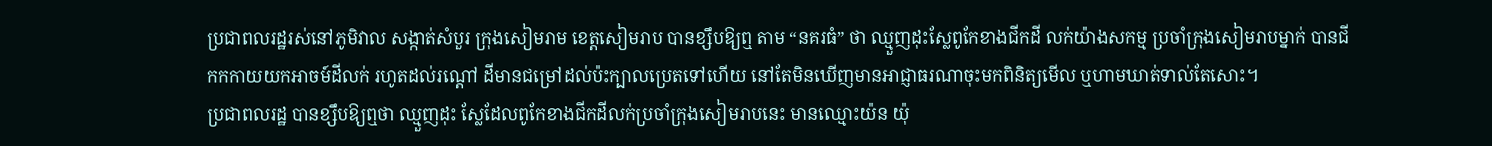ប្រជាពលរដ្ឋរស់នៅភូមិវាល សង្កាត់សំបួរ ក្រុងសៀមរាម ខេត្តសៀមរាប បានខ្សឹបឱ្យឮ តាម “នគរធំ” ថា ឈ្មួញដុះស្លែពូកែខាងជីកដី លក់យ៉ាងសកម្ម ប្រចាំក្រុងសៀមរាបម្នាក់ បានជីកកកាយយកអាចម៍ដីលក់ រហូតដល់រណ្តៅ ដីមានជម្រៅដល់ប៉ះក្បាលប្រេតទៅហើយ នៅតែមិនឃើញមានអាជ្ញាធរណាចុះមកពិនិត្យមើល ឬហាមឃាត់ទាល់តែសោះ។
ប្រជាពលរដ្ឋ បានខ្សឹបឱ្យឮថា ឈ្មួញដុះ ស្លែដែលពូកែខាងជីកដីលក់ប្រចាំក្រុងសៀមរាបនេះ មានឈ្មោះយ៉ន យ៉ុ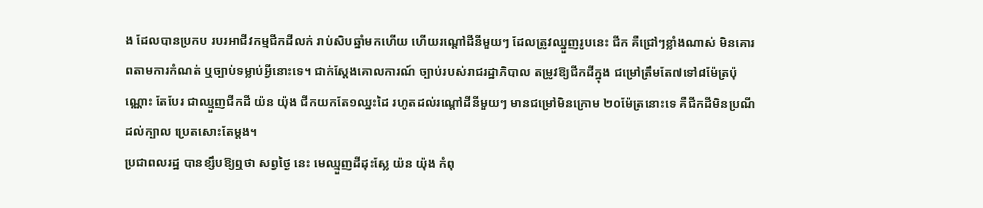ង ដែលបានប្រកប របរអាជីវកម្មជីកដីលក់ រាប់សិបឆ្នាំមកហើយ ហើយរណ្តៅដីនីមួយៗ ដែលត្រូវឈ្នួញរូបនេះ ជីក គឺជ្រៅៗខ្លាំងណាស់ មិនគោរពតាមការកំណត់ ឬច្បាប់ទម្លាប់អ្វីនោះទេ។ ជាក់ស្តែងគោលការណ៍ ច្បាប់របស់រាជរដ្ឋាភិបាល តម្រូវឱ្យជីកដីក្នុង ជម្រៅត្រឹមតែ៧ទៅ៨ម៉ែត្រប៉ុណ្ណោះ តែបែរ ជាឈ្មួញជីកដី យ៉ន យ៉ុង ជីកយកតែ១ឈ្នះដៃ រហូតដល់រណ្តៅដីនីមួយៗ មានជម្រៅមិនក្រោម ២០ម៉ែត្រនោះទេ គឺជីកដីមិនប្រណីដល់ក្បាល ប្រេតសោះតែម្តង។
ប្រជាពលរដ្ឋ បានខ្សឹបឱ្យឮថា សព្វថ្ងៃ នេះ មេឈ្មួញដីដុះស្លែ យ៉ន យ៉ុង កំពុ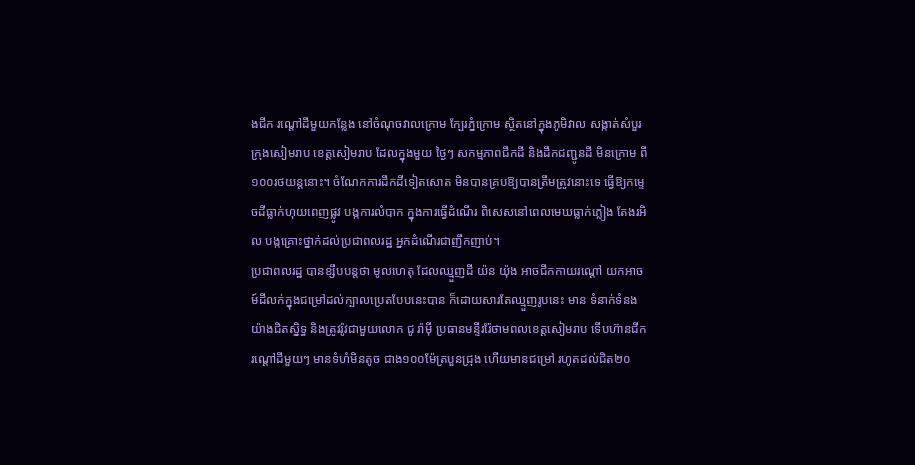ងជីក រណ្តៅដីមួយកន្លែង នៅចំណុចវាលក្រោម ក្បែរភ្នំក្រោម ស្ថិតនៅក្នុងភូមិវាល សង្កាត់សំបួរ ក្រុងសៀមរាប ខេត្តសៀមរាប ដែលក្នុងមួយ ថ្ងៃៗ សកម្មភាពជីកដី និងដឹកជញ្ជូនដី មិនក្រោម ពី១០០រថយន្តនោះ។ ចំណែកការដឹកដីទៀតសោត មិនបានគ្របឱ្យបានត្រឹមត្រូវនោះទេ ធ្វើឱ្យកម្ទេចដីធ្លាក់ហុយពេញផ្លូវ បង្កការលំបាក ក្នុងការធ្វើដំណើរ ពិសេសនៅពេលមេឃធ្លាក់ភ្លៀង តែងរអិល បង្កគ្រោះថ្នាក់ដល់ប្រជាពលរដ្ឋ អ្នកដំណើរជាញឹកញាប់។
ប្រជាពលរដ្ឋ បានខ្សឹបបន្តថា មូលហេតុ ដែលឈ្មួញដី យ៉ន យ៉ុង អាចជីកកាយរណ្តៅ យកអាចម៍ដីលក់ក្នុងជម្រៅដល់ក្បាលប្រេតបែបនេះបាន ក៏ដោយសារតែឈ្មួញរូបនេះ មាន ទំនាក់ទំនងយ៉ាងជិតស្និទ្ធ និងត្រូវរ៉ូវជាមួយលោក ជូ រ៉ាម៉ី ប្រធានមន្ទីររ៉ែថាមពលខេត្តសៀមរាប ទើបហ៊ានជីករណ្តៅដីមួយៗ មានទំហំមិនតូច ជាង១០០ម៉ែត្របួនជ្រុង ហើយមានជម្រៅ រហូតដល់ជិត២០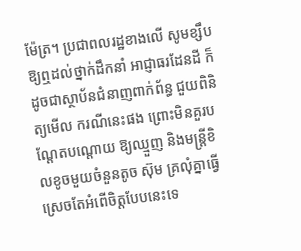ម៉ែត្រ។ ប្រជាពលរដ្ឋខាងលើ សូមខ្សឹបឱ្យឮដល់ថ្នាក់ដឹកនាំ អាជ្ញាធរដែនដី ក៏ដូចជាស្ថាប័នជំនាញពាក់ព័ន្ធ ជួយពិនិត្យមើល ករណីនេះផង ព្រោះមិនគួរបណ្តែតបណ្តោយ ឱ្យឈ្មួញ និងមន្ត្រីខិលខូចមួយចំនួនតូច ស៊ុម គ្រលុំគ្នាធ្វើស្រេចតែអំពើចិត្តបែបនេះទេ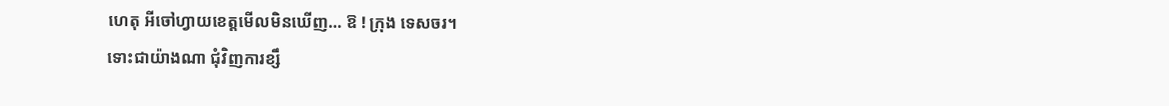ហេតុ អីចៅហ្វាយខេត្តមើលមិនឃើញ… ឱ ! ក្រុង ទេសចរ។
ទោះជាយ៉ាងណា ជុំវិញការខ្សឹ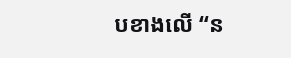បខាងលើ “ន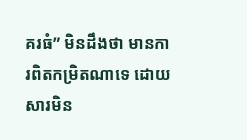គរធំ” មិនដឹងថា មានការពិតកម្រិតណាទេ ដោយសារមិន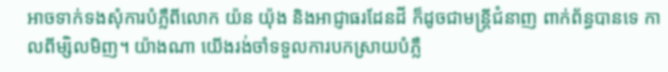អាចទាក់ទងសុំការបំភ្លឺពីលោក យ៉ន យ៉ុង និងអាជ្ញាធរដែនដី ក៏ដូចជាមន្ត្រីជំនាញ ពាក់ព័ន្ធបានទេ កាលពីម្សិលមិញ។ យ៉ាងណា យើងរង់ចាំទទួលការបកស្រាយបំភ្លឺ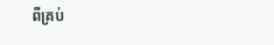ពីគ្រប់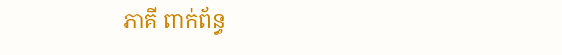ភាគី ពាក់ព័ន្ធ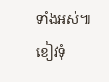ទាំងអស់៕
ខៀវទុំ